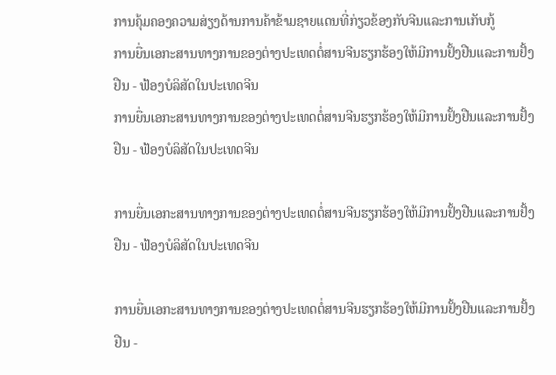ການຄຸ້ມຄອງຄວາມສ່ຽງດ້ານການຄ້າຂ້າມຊາຍແດນທີ່ກ່ຽວຂ້ອງກັບຈີນແລະການເກັບກູ້
ການຍື່ນເອກະສານທາງການຂອງຕ່າງປະເທດຕໍ່ສານຈີນຮຽກຮ້ອງໃຫ້ມີການຢັ້ງຢືນແລະການຢັ້ງຢືນ - ຟ້ອງບໍລິສັດໃນປະເທດຈີນ
ການຍື່ນເອກະສານທາງການຂອງຕ່າງປະເທດຕໍ່ສານຈີນຮຽກຮ້ອງໃຫ້ມີການຢັ້ງຢືນແລະການຢັ້ງຢືນ - ຟ້ອງບໍລິສັດໃນປະເທດຈີນ

ການຍື່ນເອກະສານທາງການຂອງຕ່າງປະເທດຕໍ່ສານຈີນຮຽກຮ້ອງໃຫ້ມີການຢັ້ງຢືນແລະການຢັ້ງຢືນ - ຟ້ອງບໍລິສັດໃນປະເທດຈີນ

ການຍື່ນເອກະສານທາງການຂອງຕ່າງປະເທດຕໍ່ສານຈີນຮຽກຮ້ອງໃຫ້ມີການຢັ້ງຢືນແລະການຢັ້ງຢືນ -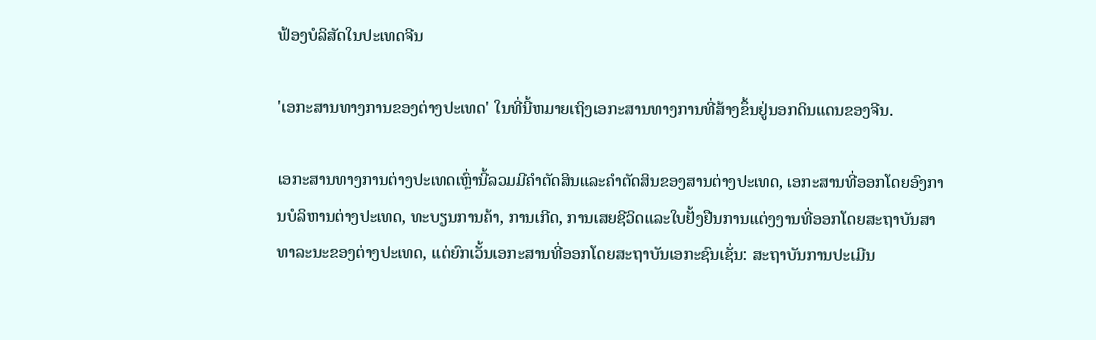ຟ້ອງບໍລິສັດໃນປະເທດຈີນ

'ເອກະສານທາງການຂອງຕ່າງປະເທດ' ໃນທີ່ນີ້ຫມາຍເຖິງເອກະສານທາງການທີ່ສ້າງຂຶ້ນຢູ່ນອກດິນແດນຂອງຈີນ.

ເອກະສານທາງການຕ່າງປະເທດເຫຼົ່ານີ້ລວມມີຄໍາຕັດສິນແລະຄໍາຕັດສິນຂອງສານຕ່າງປະເທດ, ເອກະສານທີ່ອອກໂດຍອົງການບໍລິຫານຕ່າງປະເທດ, ທະບຽນການຄ້າ, ການເກີດ, ການເສຍຊີວິດແລະໃບຢັ້ງຢືນການແຕ່ງງານທີ່ອອກໂດຍສະຖາບັນສາທາລະນະຂອງຕ່າງປະເທດ, ແຕ່ຍົກເວັ້ນເອກະສານທີ່ອອກໂດຍສະຖາບັນເອກະຊົນເຊັ່ນ: ສະຖາບັນການປະເມີນ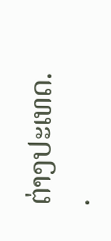ຕ່າງປະເທດ. .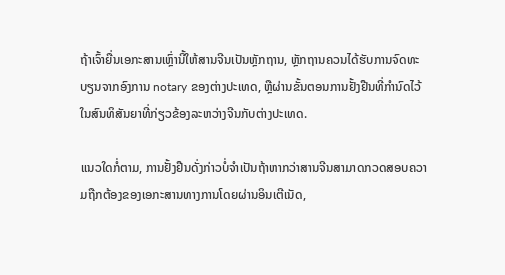ຖ້າເຈົ້າຍື່ນເອກະສານເຫຼົ່ານີ້ໃຫ້ສານຈີນເປັນຫຼັກຖານ, ຫຼັກຖານຄວນໄດ້ຮັບການຈົດທະບຽນຈາກອົງການ notary ຂອງຕ່າງປະເທດ, ຫຼືຜ່ານຂັ້ນຕອນການຢັ້ງຢືນທີ່ກຳນົດໄວ້ໃນສົນທິສັນຍາທີ່ກ່ຽວຂ້ອງລະຫວ່າງຈີນກັບຕ່າງປະເທດ.

ແນວໃດກໍ່ຕາມ, ການຢັ້ງຢືນດັ່ງກ່າວບໍ່ຈໍາເປັນຖ້າຫາກວ່າສານຈີນສາມາດກວດສອບຄວາມຖືກຕ້ອງຂອງເອກະສານທາງການໂດຍຜ່ານອິນເຕີເນັດ,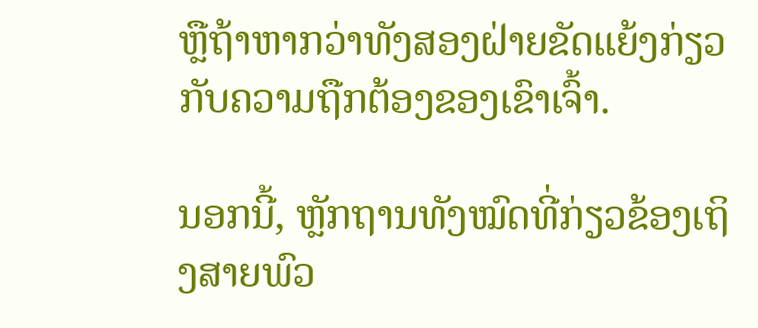ຫຼືຖ້າຫາກວ່າທັງສອງຝ່າຍຂັດແຍ້ງກ່ຽວກັບຄວາມຖືກຕ້ອງຂອງເຂົາເຈົ້າ.

ນອກນີ້, ຫຼັກຖານທັງໝົດທີ່ກ່ຽວຂ້ອງເຖິງສາຍພົວ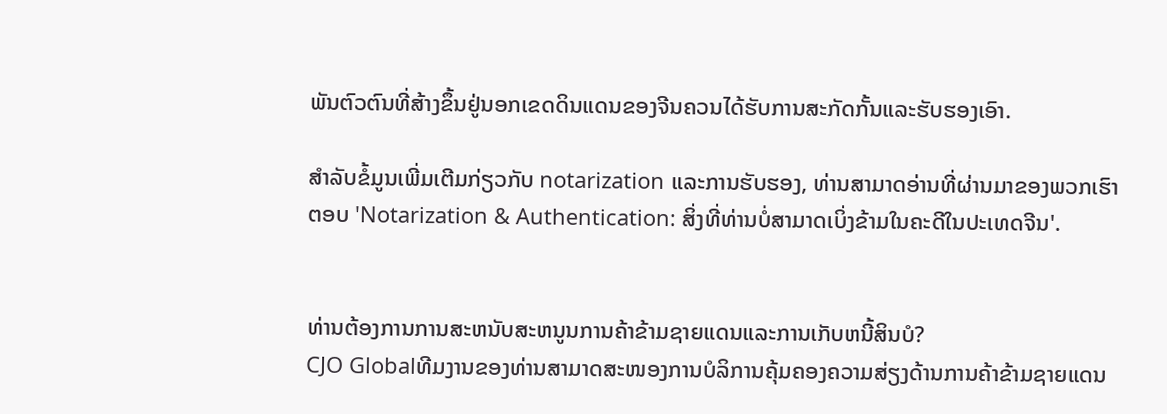ພັນຕົວຕົນທີ່ສ້າງຂຶ້ນຢູ່ນອກເຂດດິນແດນຂອງຈີນຄວນໄດ້ຮັບການສະກັດກັ້ນແລະຮັບຮອງເອົາ.

ສໍາລັບຂໍ້ມູນເພີ່ມເຕີມກ່ຽວກັບ notarization ແລະການຮັບຮອງ, ທ່ານສາມາດອ່ານທີ່ຜ່ານມາຂອງພວກເຮົາ ຕອບ 'Notarization & Authentication: ສິ່ງທີ່ທ່ານບໍ່ສາມາດເບິ່ງຂ້າມໃນຄະດີໃນປະເທດຈີນ'.


ທ່ານຕ້ອງການການສະຫນັບສະຫນູນການຄ້າຂ້າມຊາຍແດນແລະການເກັບຫນີ້ສິນບໍ?
CJO Globalທີມງານຂອງທ່ານສາມາດສະໜອງການບໍລິການຄຸ້ມຄອງຄວາມສ່ຽງດ້ານການຄ້າຂ້າມຊາຍແດນ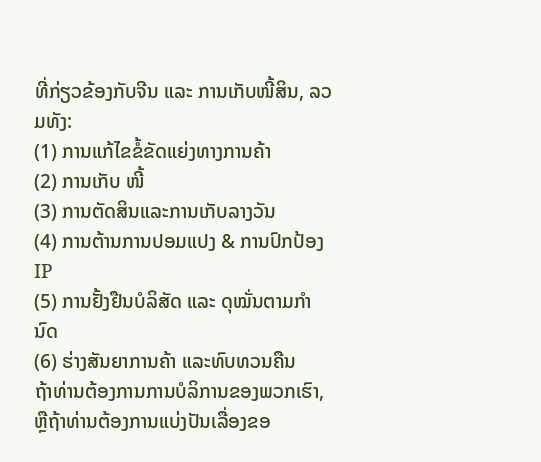ທີ່ກ່ຽວຂ້ອງກັບຈີນ ແລະ ການເກັບໜີ້ສິນ, ລວມທັງ:
(1) ການແກ້ໄຂຂໍ້ຂັດແຍ່ງທາງການຄ້າ
(2) ການເກັບ ໜີ້
(3) ການຕັດສິນແລະການເກັບລາງວັນ
(4) ການຕ້ານການປອມແປງ & ການປົກປ້ອງ IP
(5) ການຢັ້ງຢືນບໍລິສັດ ແລະ ດຸໝັ່ນຕາມກຳນົດ
(6) ຮ່າງສັນຍາການຄ້າ ແລະທົບທວນຄືນ
ຖ້າທ່ານຕ້ອງການການບໍລິການຂອງພວກເຮົາ, ຫຼືຖ້າທ່ານຕ້ອງການແບ່ງປັນເລື່ອງຂອ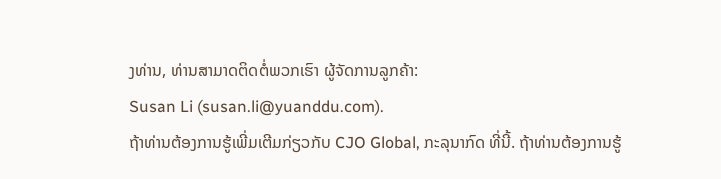ງທ່ານ, ທ່ານສາມາດຕິດຕໍ່ພວກເຮົາ ຜູ້ຈັດການລູກຄ້າ:
Susan Li (susan.li@yuanddu.com).
ຖ້າທ່ານຕ້ອງການຮູ້ເພີ່ມເຕີມກ່ຽວກັບ CJO Global, ກະລຸນາກົດ ທີ່ນີ້. ຖ້າທ່ານຕ້ອງການຮູ້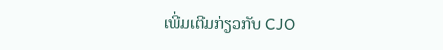ເພີ່ມເຕີມກ່ຽວກັບ CJO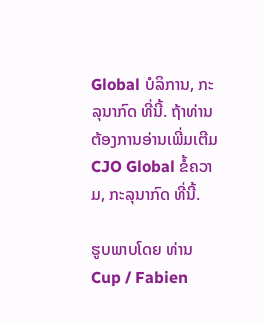Global ບໍລິການ, ກະລຸນາກົດ ທີ່ນີ້. ຖ້າທ່ານຕ້ອງການອ່ານເພີ່ມເຕີມ CJO Global ຂໍ້ຄວາມ, ກະລຸນາກົດ ທີ່ນີ້.

ຮູບພາບໂດຍ ທ່ານ Cup / Fabien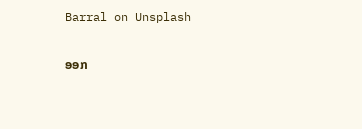Barral on Unsplash

ອອກ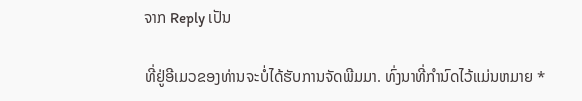ຈາກ Reply ເປັນ

ທີ່ຢູ່ອີເມວຂອງທ່ານຈະບໍ່ໄດ້ຮັບການຈັດພີມມາ. ທົ່ງນາທີ່ກໍານົດໄວ້ແມ່ນຫມາຍ *